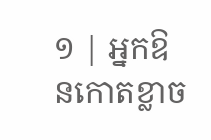១ | អ្នកឱនកោតខ្លាច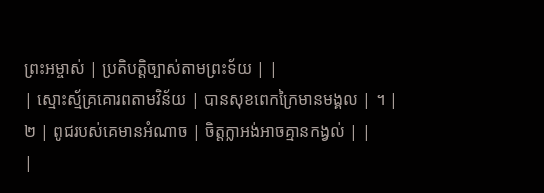ព្រះអម្ចាស់ | ប្រតិបត្តិច្បាស់តាមព្រះទ័យ | |
| ស្មោះស្ម័គ្រគោរពតាមវិន័យ | បានសុខពេកក្រៃមានមង្គល | ។ |
២ | ពូជរបស់គេមានអំណាច | ចិត្តក្លាអង់អាចគ្មានកង្វល់ | |
|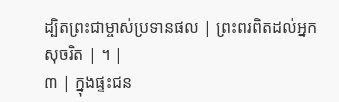ដ្បិតព្រះជាម្ចាស់ប្រទានផល | ព្រះពរពិតដល់អ្នកសុចរិត | ។ |
៣ | ក្នុងផ្ទះជន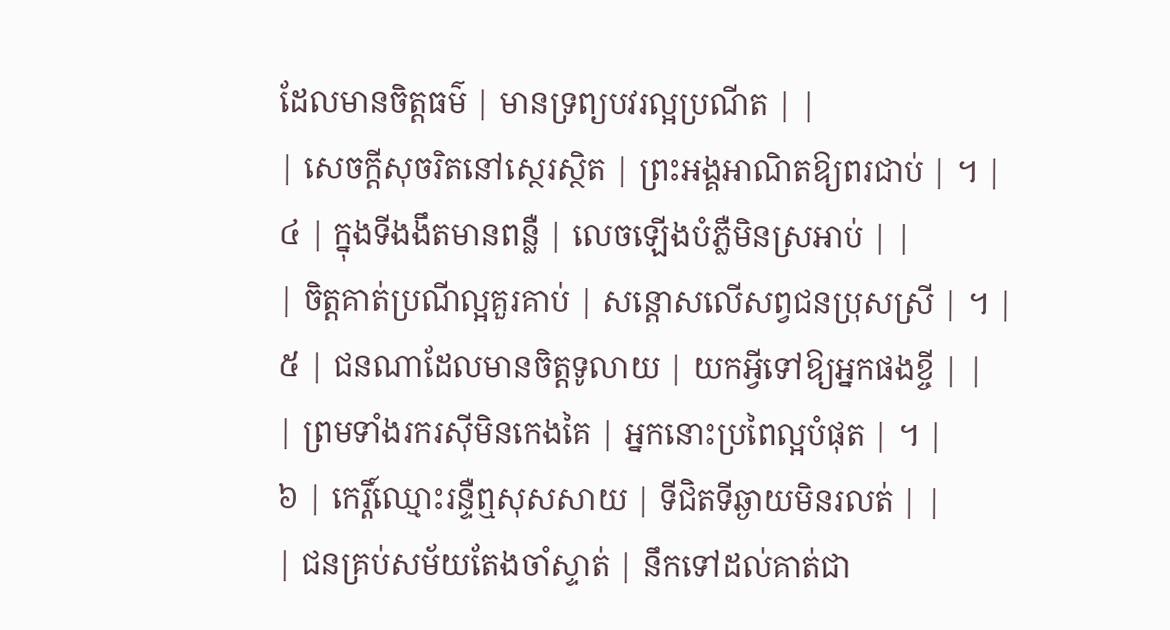ដែលមានចិត្តធម៌ | មានទ្រព្យបវរល្អប្រណីត | |
| សេចក្តីសុចរិតនៅស្ថេរស្ថិត | ព្រះអង្គអាណិតឱ្យពរជាប់ | ។ |
៤ | ក្នុងទីងងឹតមានពន្លឺ | លេចឡើងបំភ្លឺមិនស្រអាប់ | |
| ចិត្តគាត់ប្រណីល្អគួរគាប់ | សន្តោសលើសព្វជនប្រុសស្រី | ។ |
៥ | ជនណាដែលមានចិត្តទូលាយ | យកអ្វីទៅឱ្យអ្នកផងខ្ចី | |
| ព្រមទាំងរករស៊ីមិនកេងគៃ | អ្នកនោះប្រពៃល្អបំផុត | ។ |
៦ | កេរ្តិ៍ឈ្មោះរន្ទឺឮសុសសាយ | ទីជិតទីឆ្ងាយមិនរលត់ | |
| ជនគ្រប់សម័យតែងចាំស្ទាត់ | នឹកទៅដល់គាត់ជា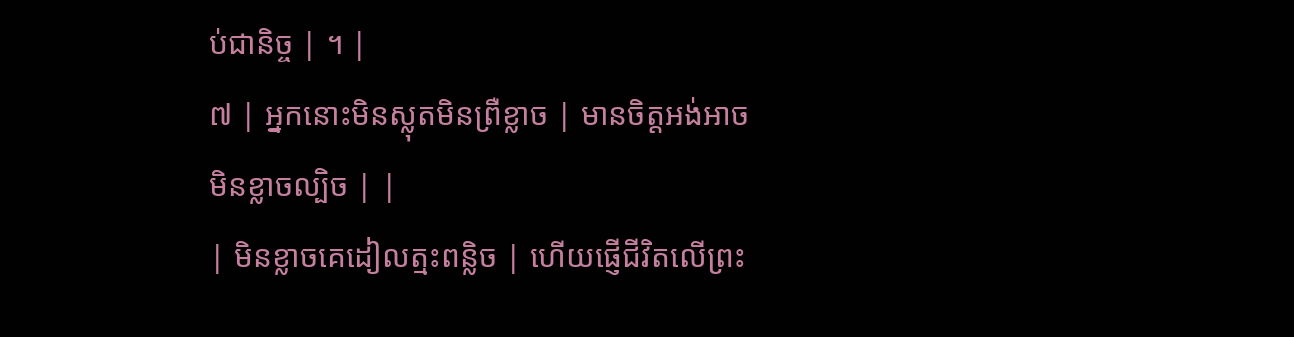ប់ជានិច្ច | ។ |
៧ | អ្នកនោះមិនស្លុតមិនព្រឺខ្លាច | មានចិត្តអង់អាចមិនខ្លាចល្បិច | |
| មិនខ្លាចគេដៀលត្មះពន្លិច | ហើយផ្ញើជីវិតលើព្រះ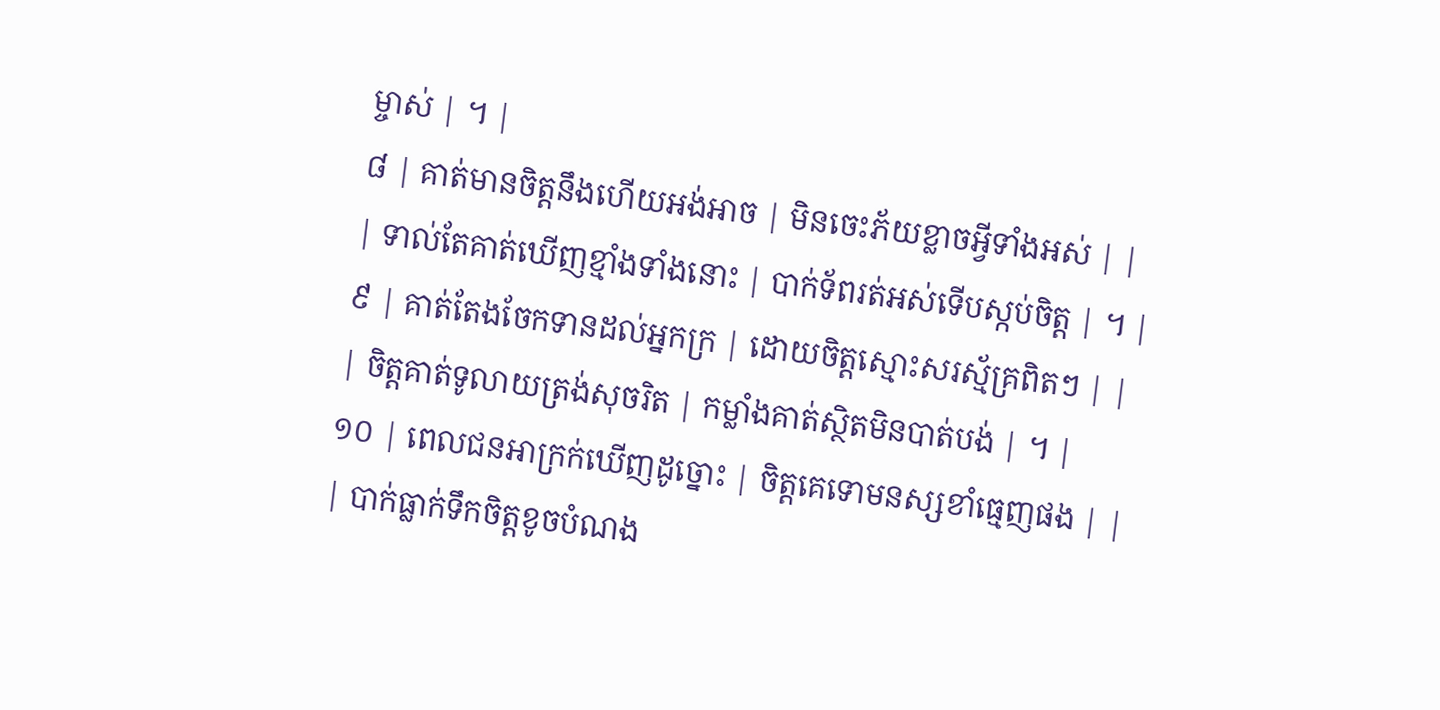ម្ចាស់ | ។ |
៨ | គាត់មានចិត្តនឹងហើយអង់អាច | មិនចេះភ័យខ្លាចអ្វីទាំងអស់ | |
| ទាល់តែគាត់ឃើញខ្មាំងទាំងនោះ | បាក់ទ័ពរត់អស់ទើបស្កប់ចិត្ត | ។ |
៩ | គាត់តែងចែកទានដល់អ្នកក្រ | ដោយចិត្តស្មោះសរស្ម័គ្រពិតៗ | |
| ចិត្តគាត់ទូលាយត្រង់សុចរិត | កម្លាំងគាត់ស្ថិតមិនបាត់បង់ | ។ |
១០ | ពេលជនអាក្រក់ឃើញដូច្នោះ | ចិត្តគេទោមនស្សខាំធ្មេញផង | |
| បាក់ធ្លាក់ទឹកចិត្តខូចបំណង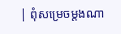| ពុំសម្រេចម្តងណា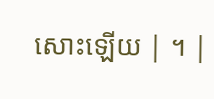សោះឡើយ | ។ |